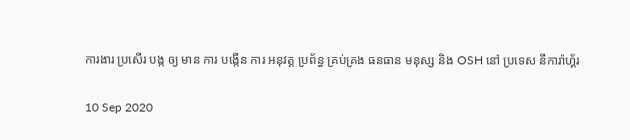ការងារ ប្រសើរ បង្ក ឲ្យ មាន ការ បង្កើន ការ អនុវត្ត ប្រព័ន្ធ គ្រប់គ្រង ធនធាន មនុស្ស និង OSH នៅ ប្រទេស នីការ៉ាហ្គ័រ

10 Sep 2020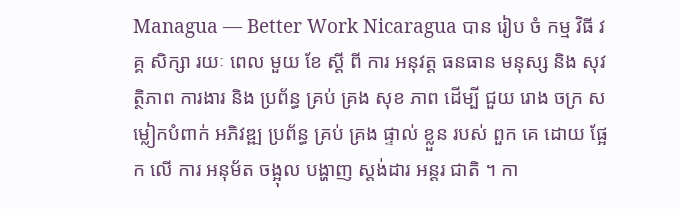Managua — Better Work Nicaragua បាន រៀប ចំ កម្ម វិធី វគ្គ សិក្សា រយៈ ពេល មួយ ខែ ស្តី ពី ការ អនុវត្ត ធនធាន មនុស្ស និង សុវត្ថិភាព ការងារ និង ប្រព័ន្ធ គ្រប់ គ្រង សុខ ភាព ដើម្បី ជួយ រោង ចក្រ សម្លៀកបំពាក់ អភិវឌ្ឍ ប្រព័ន្ធ គ្រប់ គ្រង ផ្ទាល់ ខ្លួន របស់ ពួក គេ ដោយ ផ្អែក លើ ការ អនុម័ត ចង្អុល បង្ហាញ ស្តង់ដារ អន្តរ ជាតិ ។ កា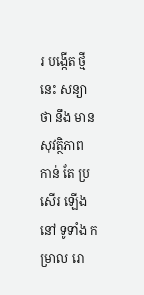រ បង្កើត ថ្មី នេះ សន្យា ថា នឹង មាន សុវត្ថិភាព កាន់ តែ ប្រសើរ ឡើង នៅ ទូទាំង កម្រាល រោ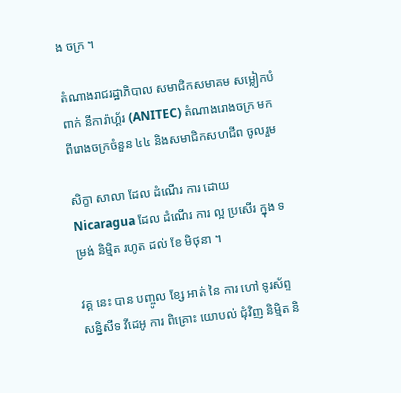ង ចក្រ ។

តំណាងរាជរដ្ឋាភិបាល សមាជិកសមាគម សម្លៀកបំពាក់ នីការ៉ាហ្គ័រ (ANITEC) តំណាងរោងចក្រ មកពីរោងចក្រចំនួន ៤៤ និងសមាជិកសហជីព ចូលរួម

សិក្ខា សាលា ដែល ដំណើរ ការ ដោយ Nicaragua ដែល ដំណើរ ការ ល្អ ប្រសើរ ក្នុង ទម្រង់ និម្មិត រហូត ដល់ ខែ មិថុនា ។

វគ្គ នេះ បាន បញ្ចូល ខ្សែ អាត់ នៃ ការ ហៅ ទូរស័ព្ទ សន្និសីទ វីដេអូ ការ ពិគ្រោះ យោបល់ ជុំវិញ និម្មិត និ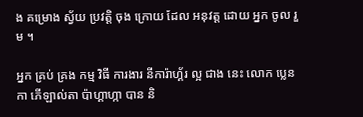ង គម្រោង ស្វ័យ ប្រវត្តិ ចុង ក្រោយ ដែល អនុវត្ត ដោយ អ្នក ចូល រួម ។

អ្នក គ្រប់ គ្រង កម្ម វិធី ការងារ នីការ៉ាហ្គ័រ ល្អ ជាង នេះ លោក ប្លេនកា ភើឡាល់តា ប៉ាហ្គាហ្កា បាន និ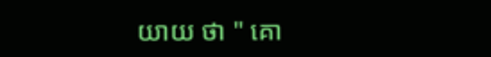យាយ ថា " គោ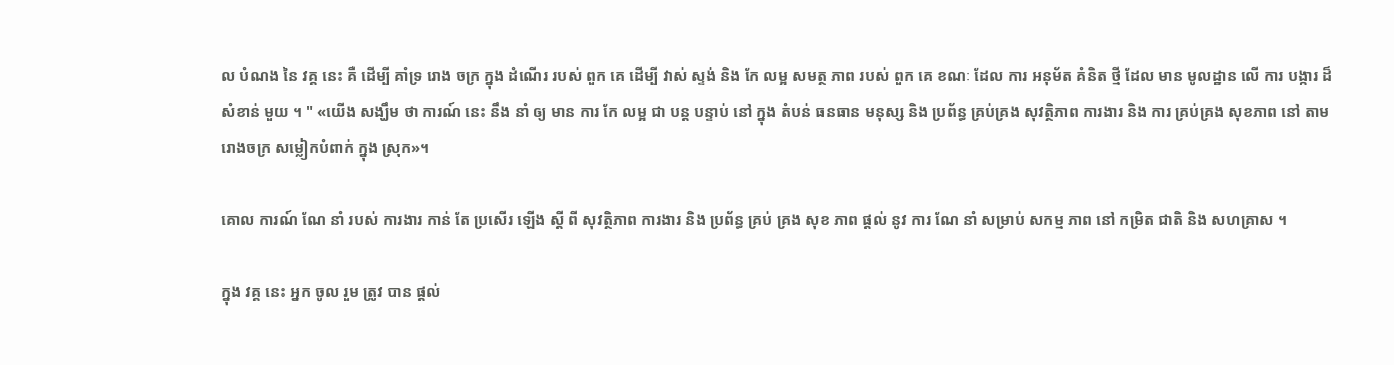ល បំណង នៃ វគ្គ នេះ គឺ ដើម្បី គាំទ្រ រោង ចក្រ ក្នុង ដំណើរ របស់ ពួក គេ ដើម្បី វាស់ ស្ទង់ និង កែ លម្អ សមត្ថ ភាព របស់ ពួក គេ ខណៈ ដែល ការ អនុម័ត គំនិត ថ្មី ដែល មាន មូលដ្ឋាន លើ ការ បង្ការ ដ៏ សំខាន់ មួយ ។ " «យើង សង្ឃឹម ថា ការណ៍ នេះ នឹង នាំ ឲ្យ មាន ការ កែ លម្អ ជា បន្ត បន្ទាប់ នៅ ក្នុង តំបន់ ធនធាន មនុស្ស និង ប្រព័ន្ធ គ្រប់គ្រង សុវត្ថិភាព ការងារ និង ការ គ្រប់គ្រង សុខភាព នៅ តាម រោងចក្រ សម្លៀកបំពាក់ ក្នុង ស្រុក»។

គោល ការណ៍ ណែ នាំ របស់ ការងារ កាន់ តែ ប្រសើរ ឡើង ស្តី ពី សុវត្ថិភាព ការងារ និង ប្រព័ន្ធ គ្រប់ គ្រង សុខ ភាព ផ្តល់ នូវ ការ ណែ នាំ សម្រាប់ សកម្ម ភាព នៅ កម្រិត ជាតិ និង សហគ្រាស ។

ក្នុង វគ្គ នេះ អ្នក ចូល រួម ត្រូវ បាន ផ្តល់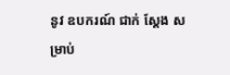នូវ ឧបករណ៍ ជាក់ ស្តែង សម្រាប់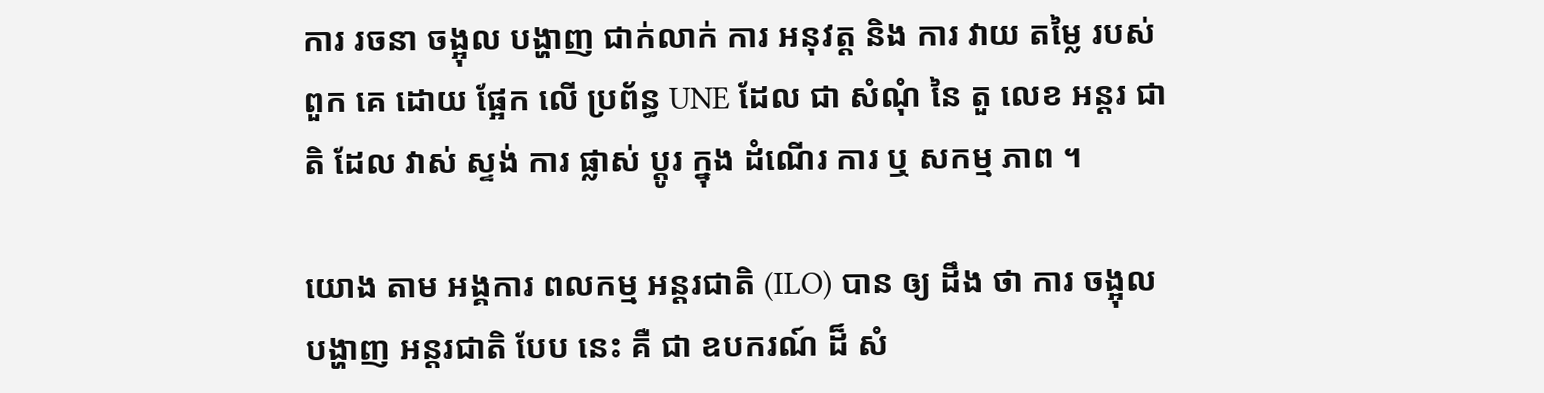ការ រចនា ចង្អុល បង្ហាញ ជាក់លាក់ ការ អនុវត្ត និង ការ វាយ តម្លៃ របស់ ពួក គេ ដោយ ផ្អែក លើ ប្រព័ន្ធ UNE ដែល ជា សំណុំ នៃ តួ លេខ អន្តរ ជាតិ ដែល វាស់ ស្ទង់ ការ ផ្លាស់ ប្តូរ ក្នុង ដំណើរ ការ ឬ សកម្ម ភាព ។

យោង តាម អង្គការ ពលកម្ម អន្តរជាតិ (ILO) បាន ឲ្យ ដឹង ថា ការ ចង្អុល បង្ហាញ អន្តរជាតិ បែប នេះ គឺ ជា ឧបករណ៍ ដ៏ សំ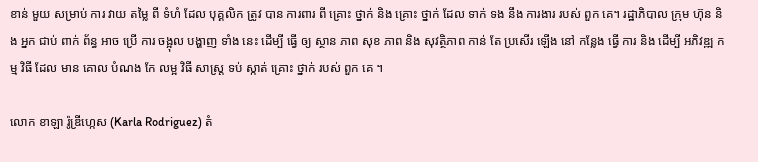ខាន់ មួយ សម្រាប់ ការ វាយ តម្លៃ ពី ទំហំ ដែល បុគ្គលិក ត្រូវ បាន ការពារ ពី គ្រោះ ថ្នាក់ និង គ្រោះ ថ្នាក់ ដែល ទាក់ ទង នឹង ការងារ របស់ ពួក គេ។ រដ្ឋាភិបាល ក្រុម ហ៊ុន និង អ្នក ជាប់ ពាក់ ព័ន្ធ អាច ប្រើ ការ ចង្អុល បង្ហាញ ទាំង នេះ ដើម្បី ធ្វើ ឲ្យ ស្ថាន ភាព សុខ ភាព និង សុវត្ថិភាព កាន់ តែ ប្រសើរ ឡើង នៅ កន្លែង ធ្វើ ការ និង ដើម្បី អភិវឌ្ឍ កម្ម វិធី ដែល មាន គោល បំណង កែ លម្អ វិធី សាស្ត្រ ទប់ ស្កាត់ គ្រោះ ថ្នាក់ របស់ ពួក គេ ។

លោក ខាឡា រ៉ូឌ្រីហ្កេស (Karla Rodriguez) តំ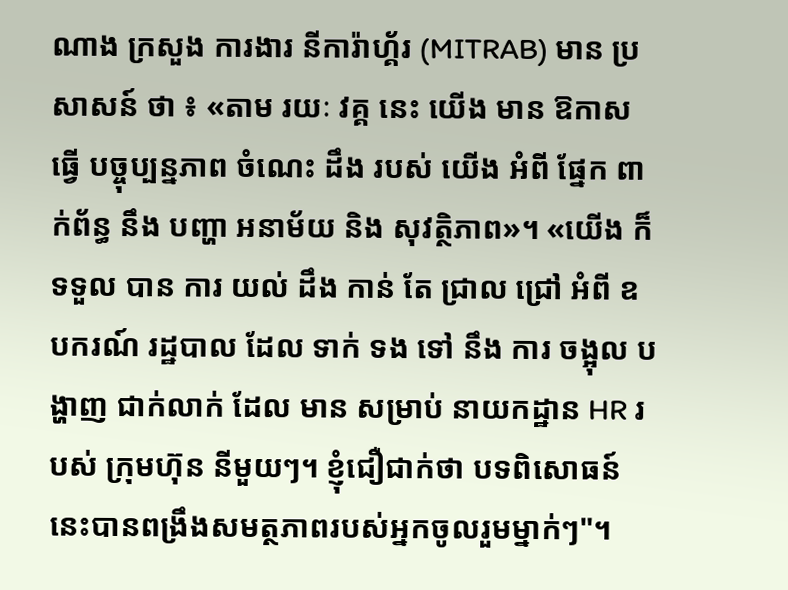ណាង ក្រសួង ការងារ នីការ៉ាហ្គ័រ (MITRAB) មាន ប្រសាសន៍ ថា ៖ «តាម រយៈ វគ្គ នេះ យើង មាន ឱកាស ធ្វើ បច្ចុប្បន្នភាព ចំណេះ ដឹង របស់ យើង អំពី ផ្នែក ពាក់ព័ន្ធ នឹង បញ្ហា អនាម័យ និង សុវត្ថិភាព»។ «យើង ក៏ ទទួល បាន ការ យល់ ដឹង កាន់ តែ ជ្រាល ជ្រៅ អំពី ឧបករណ៍ រដ្ឋបាល ដែល ទាក់ ទង ទៅ នឹង ការ ចង្អុល បង្ហាញ ជាក់លាក់ ដែល មាន សម្រាប់ នាយកដ្ឋាន HR របស់ ក្រុមហ៊ុន នីមួយៗ។ ខ្ញុំជឿជាក់ថា បទពិសោធន៍នេះបានពង្រឹងសមត្ថភាពរបស់អ្នកចូលរួមម្នាក់ៗ"។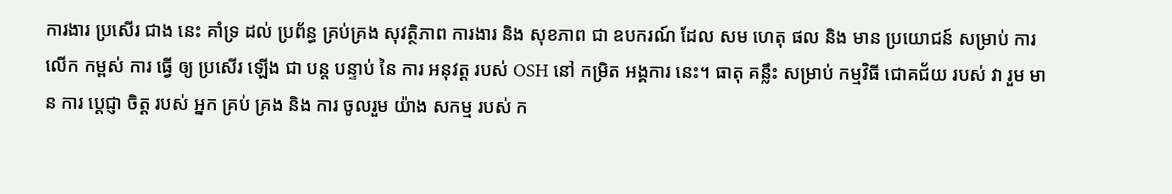ការងារ ប្រសើរ ជាង នេះ គាំទ្រ ដល់ ប្រព័ន្ធ គ្រប់គ្រង សុវត្ថិភាព ការងារ និង សុខភាព ជា ឧបករណ៍ ដែល សម ហេតុ ផល និង មាន ប្រយោជន៍ សម្រាប់ ការ លើក កម្ពស់ ការ ធ្វើ ឲ្យ ប្រសើរ ឡើង ជា បន្ត បន្ទាប់ នៃ ការ អនុវត្ត របស់ OSH នៅ កម្រិត អង្គការ នេះ។ ធាតុ គន្លឹះ សម្រាប់ កម្មវិធី ជោគជ័យ របស់ វា រួម មាន ការ ប្តេជ្ញា ចិត្ត របស់ អ្នក គ្រប់ គ្រង និង ការ ចូលរួម យ៉ាង សកម្ម របស់ ក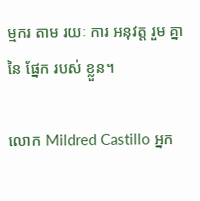ម្មករ តាម រយៈ ការ អនុវត្ត រួម គ្នា នៃ ផ្នែក របស់ ខ្លួន។

លោក Mildred Castillo អ្នក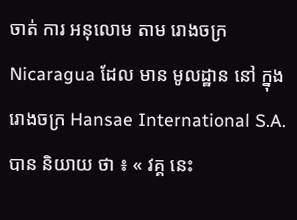ចាត់ ការ អនុលោម តាម រោងចក្រ Nicaragua ដែល មាន មូលដ្ឋាន នៅ ក្នុង រោងចក្រ Hansae International S.A. បាន និយាយ ថា ៖ « វគ្គ នេះ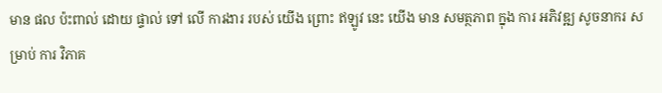មាន ផល ប៉ះពាល់ ដោយ ផ្ទាល់ ទៅ លើ ការងារ របស់ យើង ព្រោះ ឥឡូវ នេះ យើង មាន សមត្ថភាព ក្នុង ការ អភិវឌ្ឍ សូចនាករ សម្រាប់ ការ វិភាគ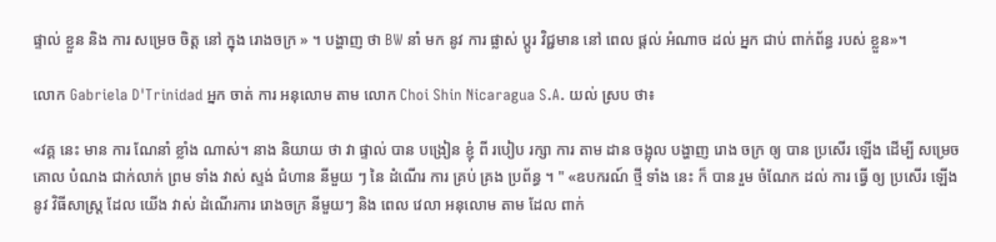ផ្ទាល់ ខ្លួន និង ការ សម្រេច ចិត្ត នៅ ក្នុង រោងចក្រ » ។ បង្ហាញ ថា BW នាំ មក នូវ ការ ផ្លាស់ ប្តូរ វិជ្ជមាន នៅ ពេល ផ្តល់ អំណាច ដល់ អ្នក ជាប់ ពាក់ព័ន្ធ របស់ ខ្លួន»។

លោក Gabriela D'Trinidad អ្នក ចាត់ ការ អនុលោម តាម លោក Choi Shin Nicaragua S.A. យល់ ស្រប ថា៖

«វគ្គ នេះ មាន ការ ណែនាំ ខ្លាំង ណាស់។ នាង និយាយ ថា វា ផ្ទាល់ បាន បង្រៀន ខ្ញុំ ពី របៀប រក្សា ការ តាម ដាន ចង្អុល បង្ហាញ រោង ចក្រ ឲ្យ បាន ប្រសើរ ឡើង ដើម្បី សម្រេច គោល បំណង ជាក់លាក់ ព្រម ទាំង វាស់ ស្ទង់ ជំហាន នីមួយ ៗ នៃ ដំណើរ ការ គ្រប់ គ្រង ប្រព័ន្ធ ។ " «ឧបករណ៍ ថ្មី ទាំង នេះ ក៏ បាន រួម ចំណែក ដល់ ការ ធ្វើ ឲ្យ ប្រសើរ ឡើង នូវ វិធីសាស្ត្រ ដែល យើង វាស់ ដំណើរការ រោងចក្រ នីមួយៗ និង ពេល វេលា អនុលោម តាម ដែល ពាក់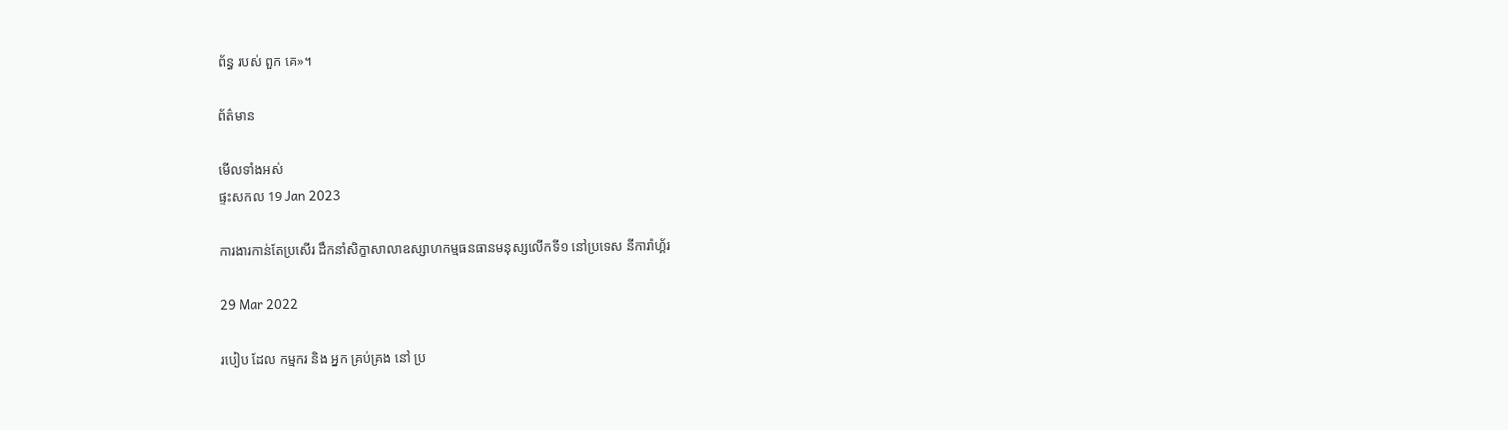ព័ន្ធ របស់ ពួក គេ»។

ព័ត៌មាន

មើលទាំងអស់
ផ្ទះសកល 19 Jan 2023

ការងារកាន់តែប្រសើរ ដឹកនាំសិក្ខាសាលាឧស្សាហកម្មធនធានមនុស្សលើកទី១ នៅប្រទេស នីការ៉ាហ្គ័រ

29 Mar 2022

របៀប ដែល កម្មករ និង អ្នក គ្រប់គ្រង នៅ ប្រ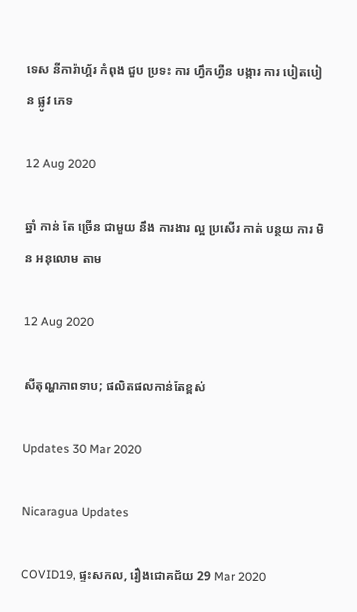ទេស នីការ៉ាហ្គ័រ កំពុង ជួប ប្រទះ ការ ហ្វឹកហ្វឺន បង្ការ ការ បៀតបៀន ផ្លូវ ភេទ

12 Aug 2020

ឆ្នាំ កាន់ តែ ច្រើន ជាមួយ នឹង ការងារ ល្អ ប្រសើរ កាត់ បន្ថយ ការ មិន អនុលោម តាម

12 Aug 2020

សីតុណ្ហភាពទាប; ផលិតផលកាន់តែខ្ពស់

Updates 30 Mar 2020

Nicaragua Updates

COVID19, ផ្ទះសកល, រឿងជោគជ័យ 29 Mar 2020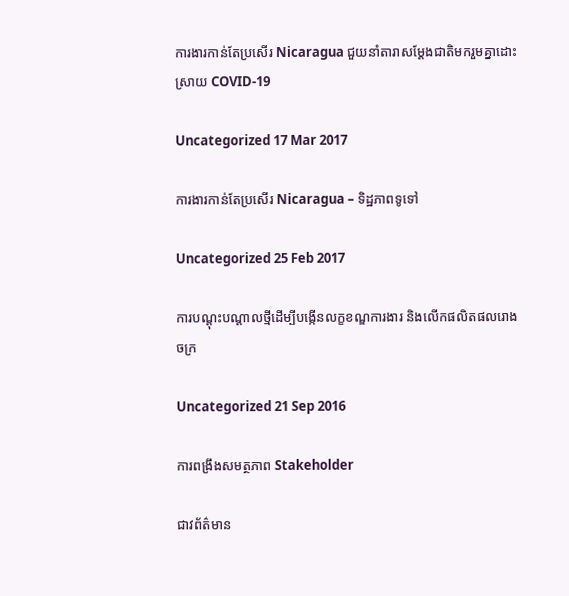ការងារកាន់តែប្រសើរ Nicaragua ជួយនាំតារាសម្ដែងជាតិមករួមគ្នាដោះស្រាយ COVID-19

Uncategorized 17 Mar 2017

ការងារកាន់តែប្រសើរ Nicaragua – ទិដ្ឋភាពទូទៅ

Uncategorized 25 Feb 2017

ការបណ្តុះបណ្តាលថ្មីដើម្បីបង្កើនលក្ខខណ្ឌការងារ និងលើកផលិតផលរោងចក្រ

Uncategorized 21 Sep 2016

ការពង្រឹងសមត្ថភាព Stakeholder

ជាវព័ត៌មាន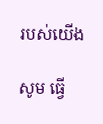របស់យើង

សូម ធ្វើ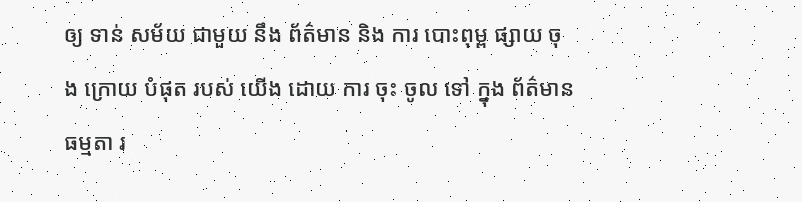ឲ្យ ទាន់ សម័យ ជាមួយ នឹង ព័ត៌មាន និង ការ បោះពុម្ព ផ្សាយ ចុង ក្រោយ បំផុត របស់ យើង ដោយ ការ ចុះ ចូល ទៅ ក្នុង ព័ត៌មាន ធម្មតា រ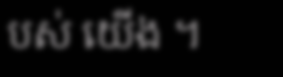បស់ យើង ។